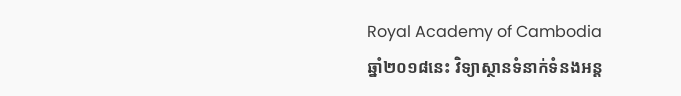Royal Academy of Cambodia
ឆ្នាំ២០១៨នេះ វិទ្យាស្ថានទំនាក់ទំនងអន្ត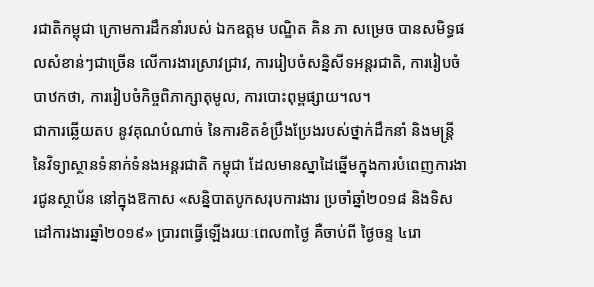រជាតិកម្ពុជា ក្រោមការដឹកនាំរបស់ ឯកឧត្តម បណ្ឌិត គិន ភា សម្រេច បានសមិទ្ធផលសំខាន់ៗជាច្រើន លើការងារស្រាវជ្រាវ, ការរៀបចំសន្និសីទអន្តរជាតិ, ការរៀបចំបាឋកថា, ការរៀបចំកិច្ចពិភាក្សាតុមូល, ការបោះពុម្ពផ្សាយ។ល។
ជាការឆ្លើយតប នូវគុណបំណាច់ នៃការខិតខំប្រឹងប្រែងរបស់ថ្នាក់ដឹកនាំ និងមន្ត្រីនៃវិទ្យាស្ថានទំនាក់ទំនងអន្តរជាតិ កម្ពុជា ដែលមានស្នាដៃឆ្នើមក្នុងការបំពេញការងារជូនស្ថាប័ន នៅក្នុងឱកាស «សន្និបាតបូកសរុបការងារ ប្រចាំឆ្នាំ២០១៨ និងទិសដៅការងារឆ្នាំ២០១៩» ប្រារពធ្វើឡើងរយៈពេល៣ថ្ងៃ គឺចាប់ពី ថ្ងៃចន្ទ ៤រោ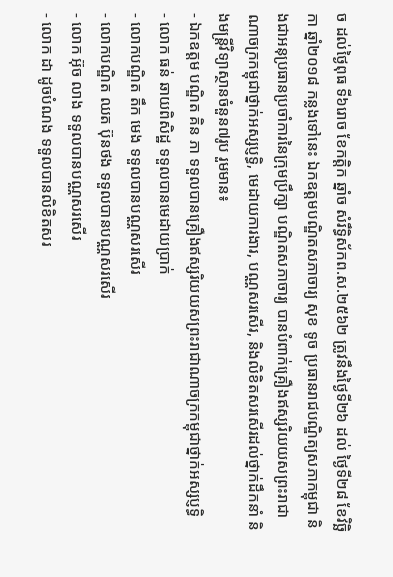ច ដល់ថ្ងៃពុធ ទី៦រោច ខែកត្ដិក ឆ្នាំច សំរឹទ្ធិស័កព.ស.២៥៦២ ត្រូវនឹងថ្ងៃទី២៦ ដល់ ថ្ងៃទី២៨ ខែវិច្ឆិកា ឆ្នាំ២០១៨ កន្លងទៅនេះ ឯកឧត្តមបណ្ឌិតសភាចារ្យ សុខ ទូច ប្រធានរាជបណ្ឌិត្យសភាកម្ពុជា និងជាអនុប្រធានប្រចាំការនៃក្រុមប្រឹក្សា បណ្ឌិតសភាចារ្យ បានបំពាក់គ្រឿងឥស្សរិយយសព្រះរាជាណាចក្រកម្ពុជាថ្នាក់អស្សប្ញទ្ធិ, មេដាយការងារ, បណ្ណសរសើរ, និងលិខិតសរសើរដល់ថ្នាក់ដឹកនាំ និងមន្ត្រីវិទ្យាស្ថានចំនួន៧រូប រួមមាន៖
- ឯកឧត្តម បណ្ឌិត គិន ភា ទទួលបានគ្រឿងឥស្សរិយយសព្រះរាជាណាចក្រកម្ពុជាថ្នាក់អស្សប្ញទ្ធិ
- លោក ធន់ ឆាយពិសិដ្ឋ ទទួលបានមេដាយប្រាក់
- លោកបណ្ឌិត តឹក មេង ទទួលបានបណ្ណសរសើរ
- លោកបណ្ឌិត ឈត ប៊ុនថង ទទួលបានបណ្ណសរសើរ
- លោក អ៊ុច លាង ទទួលបានបណ្ណសរសើរ
- លោក ដា ដូចបំណង ទទួលបានលិខិតសរ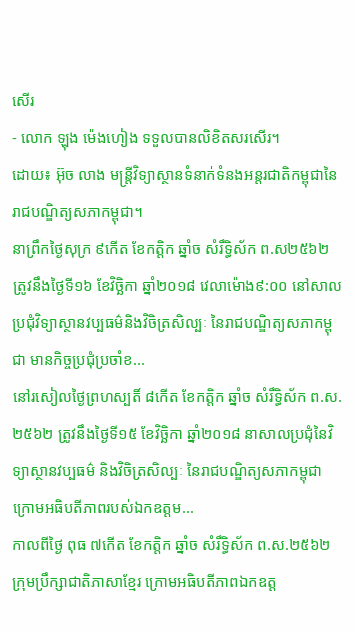សើរ
- លោក ឡុង ម៉េងហៀង ទទួលបានលិខិតសរសើរ។
ដោយ៖ អ៊ុច លាង មន្ត្រីវិទ្យាស្ថានទំនាក់ទំនងអន្តរជាតិកម្ពុជានៃរាជបណ្ឌិត្យសភាកម្ពុជា។
នាព្រឹកថ្ងៃសុក្រ ៩កើត ខែកត្តិក ឆ្នាំច សំរឹទ្ធិស័ក ព.ស២៥៦២ ត្រូវនឹងថ្ងៃទី១៦ ខែវិច្ឆិកា ឆ្នាំ២០១៨ វេលាម៉ោង៩:០០ នៅសាលប្រជុំវិទ្យាស្ថានវប្បធម៌និងវិចិត្រសិល្បៈ នៃរាជបណ្ឌិត្យសភាកម្ពុជា មានកិច្ចប្រជុំប្រចាំខ...
នៅរសៀលថ្ងៃព្រហស្បតិ៍ ៨កើត ខែកត្តិក ឆ្នាំច សំរឹទ្ធិស័ក ព.ស. ២៥៦២ ត្រូវនឹងថ្ងៃទី១៥ ខែវិច្ឆិកា ឆ្នាំ២០១៨ នាសាលប្រជុំនៃវិទ្យាស្ថានវប្បធម៌ និងវិចិត្រសិល្បៈ នៃរាជបណ្ឌិត្យសភាកម្ពុជា ក្រោមអធិបតីភាពរបស់ឯកឧត្តម...
កាលពីថ្ងៃ ពុធ ៧កើត ខែកត្តិក ឆ្នាំច សំរឹទ្ធិស័ក ព.ស.២៥៦២ ក្រុមប្រឹក្សាជាតិភាសាខ្មែរ ក្រោមអធិបតីភាពឯកឧត្ត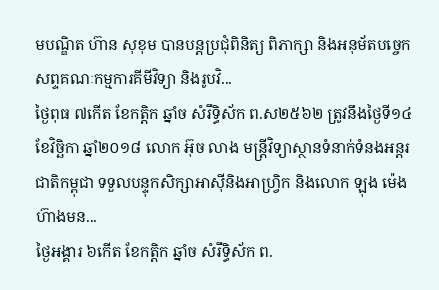មបណ្ឌិត ហ៊ាន សុខុម បានបន្តប្រជុំពិនិត្យ ពិភាក្សា និងអនុម័តបច្ចេកសព្ទគណៈកម្មការគីមីវិទ្យា និងរូបវិ...
ថ្ងៃពុធ ៧កើត ខែកត្តិក ឆ្នាំច សំរឹទ្ធិស័ក ព.ស២៥៦២ ត្រូវនឹងថ្ងៃទី១៤ ខែវិច្ឆិកា ឆ្នាំ២០១៨ លោក អ៊ុច លាង មន្ត្រីវិទ្យាស្ថានទំនាក់ទំនងអន្តរជាតិកម្ពុជា ទទួលបន្ទុកសិក្សាអាស៊ីនិងអាហ្វ្រិក និងលោក ឡុង ម៉េងហ៊ាងមន...
ថ្ងៃអង្គារ ៦កើត ខែកត្តិក ឆ្នាំច សំរឹទ្ធិស័ក ព.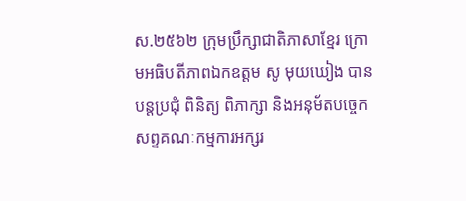ស.២៥៦២ ក្រុមប្រឹក្សាជាតិភាសាខ្មែរ ក្រោមអធិបតីភាពឯកឧត្តម សូ មុយឃៀង បានបន្តប្រជុំ ពិនិត្យ ពិភាក្សា និងអនុម័តបច្ចេកសព្ទគណៈកម្មការអក្សរ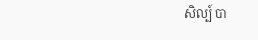សិល្ប៍ បា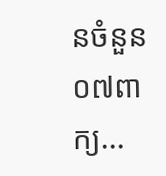នចំនួន០៧ពាក្យ...